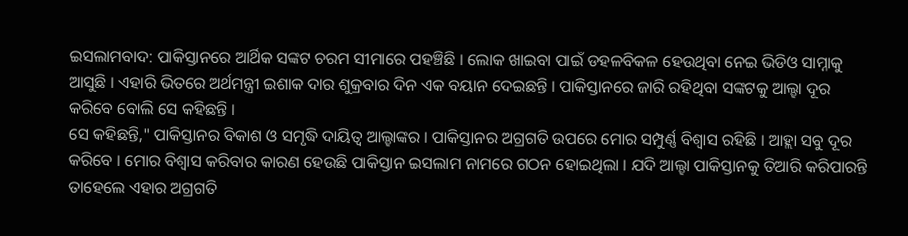ଇସଲାମବାଦ: ପାକିସ୍ତାନରେ ଆର୍ଥିକ ସଙ୍କଟ ଚରମ ସୀମାରେ ପହଞ୍ଚିଛି । ଲୋକ ଖାଇବା ପାଇଁ ଡହଳବିକଳ ହେଉଥିବା ନେଇ ଭିଡିଓ ସାମ୍ନାକୁ ଆସୁଛି । ଏହାରି ଭିତରେ ଅର୍ଥମନ୍ତ୍ରୀ ଇଶାକ ଦାର ଶୁକ୍ରବାର ଦିନ ଏକ ବୟାନ ଦେଇଛନ୍ତି । ପାକିସ୍ତାନରେ ଜାରି ରହିଥିବା ସଙ୍କଟକୁ ଆଲ୍ହା ଦୂର କରିବେ ବୋଲି ସେ କହିଛନ୍ତି ।
ସେ କହିଛନ୍ତି," ପାକିସ୍ତାନର ବିକାଶ ଓ ସମୃଦ୍ଧି ଦାୟିତ୍ବ ଆଲ୍ହାଙ୍କର । ପାକିସ୍ତାନର ଅଗ୍ରଗତି ଉପରେ ମୋର ସମ୍ପୁର୍ଣ୍ଣ ବିଶ୍ବାସ ରହିଛି । ଆହ୍ଲା ସବୁ ଦୂର କରିବେ । ମୋର ବିଶ୍ବାସ କରିବାର କାରଣ ହେଉଛି ପାକିସ୍ତାନ ଇସଲାମ ନାମରେ ଗଠନ ହୋଇଥିଲା । ଯଦି ଆଲ୍ହା ପାକିସ୍ତାନକୁ ତିଆରି କରିପାରନ୍ତି ତାହେଲେ ଏହାର ଅଗ୍ରଗତି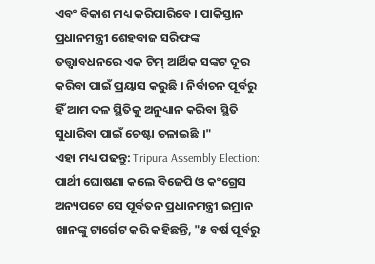ଏବଂ ବିକାଶ ମଧ୍ୟ କରିପାରିବେ । ପାକିସ୍ତାନ ପ୍ରଧାନମନ୍ତ୍ରୀ ଶେହବାଜ ସରିଫଙ୍କ ତତ୍ତ୍ବାବଧନରେ ଏକ ଟିମ୍ ଆର୍ଥିକ ସଙ୍କଟ ଦୂର କରିବା ପାଇଁ ପ୍ରୟାସ କରୁଛି । ନିର୍ବାଚନ ପୂର୍ବରୁ ହିଁ ଆମ ଦଳ ସ୍ଥିତିକୁ ଅନୁଧ୍ୟାନ କରିବା ସ୍ଥିତି ସୁଧାରିବା ପାଇଁ ଚେଷ୍ଟା ଚଳାଇଛି ।"
ଏହା ମଧ୍ୟ ପଢନ୍ତୁ: Tripura Assembly Election: ପାର୍ଥୀ ଘୋଷଣା କଲେ ବିଜେପି ଓ କଂଗ୍ରେସ
ଅନ୍ୟପଟେ ସେ ପୂର୍ବତନ ପ୍ରଧାନମନ୍ତ୍ରୀ ଇମ୍ରାନ ଖାନଙ୍କୁ ଟାର୍ଗେଟ କରି କହିଛନ୍ତି, "୫ ବର୍ଷ ପୂର୍ବରୁ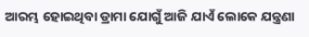ଆରମ୍ଭ ହୋଇଥିବା ଡ୍ରାମା ଯୋଗୁଁ ଆଜି ଯାଏଁ ଲୋକେ ଯନ୍ତ୍ରଣା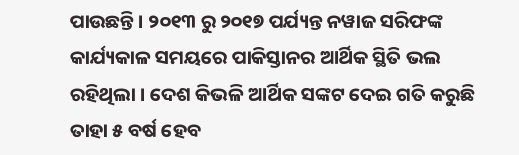ପାଉଛନ୍ତି । ୨୦୧୩ ରୁ ୨୦୧୭ ପର୍ଯ୍ୟନ୍ତ ନୱାଜ ସରିଫଙ୍କ କାର୍ଯ୍ୟକାଳ ସମୟରେ ପାକିସ୍ତାନର ଆର୍ଥିକ ସ୍ଥିତି ଭଲ ରହିଥିଲା । ଦେଶ କିଭଳି ଆର୍ଥିକ ସଙ୍କଟ ଦେଇ ଗତି କରୁଛି ତାହା ୫ ବର୍ଷ ହେବ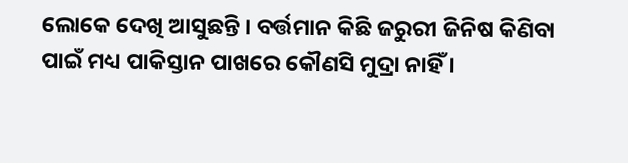ଲୋକେ ଦେଖି ଆସୁଛନ୍ତି । ବର୍ତ୍ତମାନ କିଛି ଜରୁରୀ ଜିନିଷ କିଣିବା ପାଇଁ ମଧ୍ୟ ପାକିସ୍ତାନ ପାଖରେ କୌଣସି ମୁଦ୍ରା ନାହିଁ ।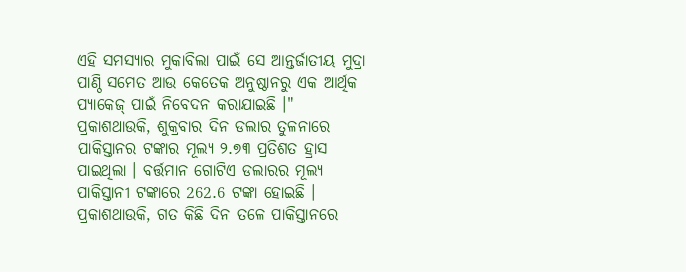ଏହି ସମସ୍ୟାର ମୁକାବିଲା ପାଇଁ ସେ ଆନ୍ତର୍ଜାତୀୟ ମୁଦ୍ରା ପାଣ୍ଠି ସମେତ ଆଉ କେତେକ ଅନୁଷ୍ଠାନରୁ ଏକ ଆର୍ଥିକ ପ୍ୟାକେଜ୍ ପାଇଁ ନିବେଦନ କରାଯାଇଛି ।"
ପ୍ରକାଶଥାଉକି, ଶୁକ୍ରବାର ଦିନ ଡଲାର ତୁଳନାରେ ପାକିସ୍ତାନର ଟଙ୍କାର ମୂଲ୍ୟ ୨.୭୩ ପ୍ରତିଶତ ହ୍ରାସ ପାଇଥିଲା । ବର୍ତ୍ତମାନ ଗୋଟିଏ ଡଲାରର ମୂଲ୍ୟ ପାକିସ୍ତାନୀ ଟଙ୍କାରେ 262.6 ଟଙ୍କା ହୋଇଛି ।
ପ୍ରକାଶଥାଉକି, ଗତ କିଛି ଦିନ ତଳେ ପାକିସ୍ତାନରେ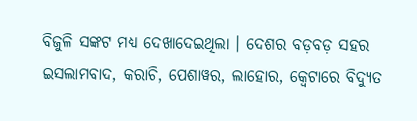ବିଜୁଳି ସଙ୍କଟ ମଧ୍ୟ ଦେଖାଦେଇଥିଲା । ଦେଶର ବଡ଼ବଡ଼ ସହର ଇସଲାମବାଦ, କରାଚି, ପେଶାୱର, ଲାହୋର, କ୍ବେଟାରେ ବିଦ୍ୟୁତ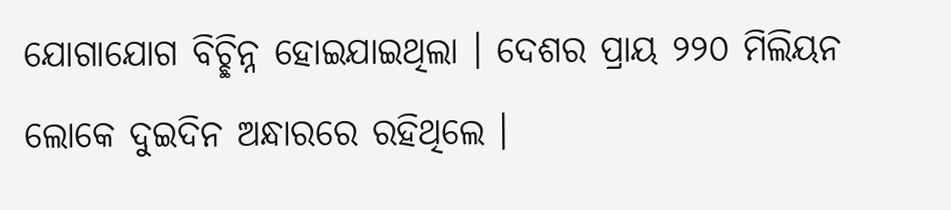ଯୋଗାଯୋଗ ବିଚ୍ଛିନ୍ନ ହୋଇଯାଇଥିଲା । ଦେଶର ପ୍ରାୟ ୨୨୦ ମିଲିୟନ ଲୋକେ ଦୁଇଦିନ ଅନ୍ଧାରରେ ରହିଥିଲେ ।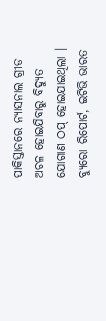ପାକିସ୍ତାନରେ ନ୍ୟାସନାଲ ଗ୍ରୀଡ ଅଚଳ ହୋଇଯିବାରୁ ବିଦ୍ୟୁତ ଯୋଗାଣ ଠପ୍ ହୋଇଯାଇଥିଲା ।
ବ୍ୟୁରୋ ରିପୋର୍ଟ, ଇଟିଭି ଭାରତ